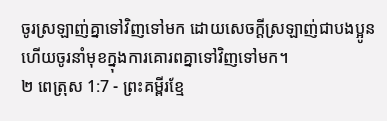ចូរស្រឡាញ់គ្នាទៅវិញទៅមក ដោយសេចក្ដីស្រឡាញ់ជាបងប្អូន ហើយចូរនាំមុខក្នុងការគោរពគ្នាទៅវិញទៅមក។
២ ពេត្រុស 1:7 - ព្រះគម្ពីរខ្មែ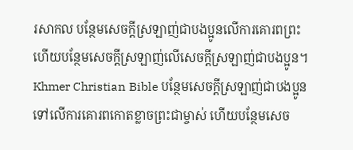រសាកល បន្ថែមសេចក្ដីស្រឡាញ់ជាបងប្អូនលើការគោរពព្រះ ហើយបន្ថែមសេចក្ដីស្រឡាញ់លើសេចក្ដីស្រឡាញ់ជាបងប្អូន។ Khmer Christian Bible បន្ថែមសេចក្ដីស្រឡាញ់ជាបងប្អូនទៅលើការគោរពកោតខ្លាចព្រះជាម្ចាស់ ហើយបន្ថែមសេច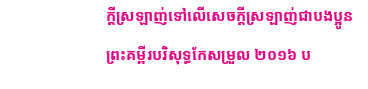ក្ដីស្រឡាញ់ទៅលើសេចក្ដីស្រឡាញ់ជាបងប្អូន ព្រះគម្ពីរបរិសុទ្ធកែសម្រួល ២០១៦ ប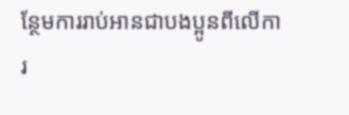ន្ថែមការរាប់អានជាបងប្អូនពីលើការ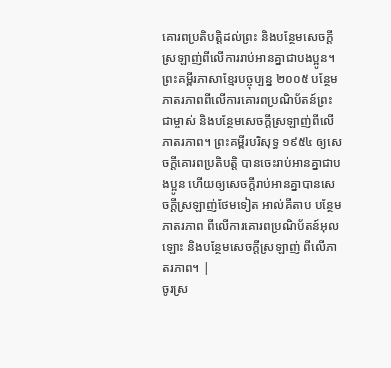គោរពប្រតិបត្តិដល់ព្រះ និងបន្ថែមសេចក្ដីស្រឡាញ់ពីលើការរាប់អានគ្នាជាបងប្អូន។ ព្រះគម្ពីរភាសាខ្មែរបច្ចុប្បន្ន ២០០៥ បន្ថែមភាតរភាពពីលើការគោរពប្រណិប័តន៍ព្រះជាម្ចាស់ និងបន្ថែមសេចក្ដីស្រឡាញ់ពីលើភាតរភាព។ ព្រះគម្ពីរបរិសុទ្ធ ១៩៥៤ ឲ្យសេចក្ដីគោរពប្រតិបត្តិ បានចេះរាប់អានគ្នាជាបងប្អូន ហើយឲ្យសេចក្ដីរាប់អានគ្នាបានសេចក្ដីស្រឡាញ់ថែមទៀត អាល់គីតាប បន្ថែមភាតរភាព ពីលើការគោរពប្រណិប័តន៍អុលឡោះ និងបន្ថែមសេចក្ដីស្រឡាញ់ ពីលើភាតរភាព។ |
ចូរស្រ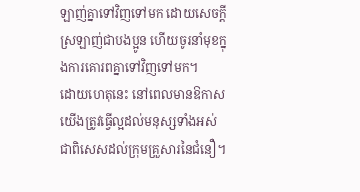ឡាញ់គ្នាទៅវិញទៅមក ដោយសេចក្ដីស្រឡាញ់ជាបងប្អូន ហើយចូរនាំមុខក្នុងការគោរពគ្នាទៅវិញទៅមក។
ដោយហេតុនេះ នៅពេលមានឱកាស យើងត្រូវធ្វើល្អដល់មនុស្សទាំងអស់ ជាពិសេសដល់ក្រុមគ្រួសារនៃជំនឿ។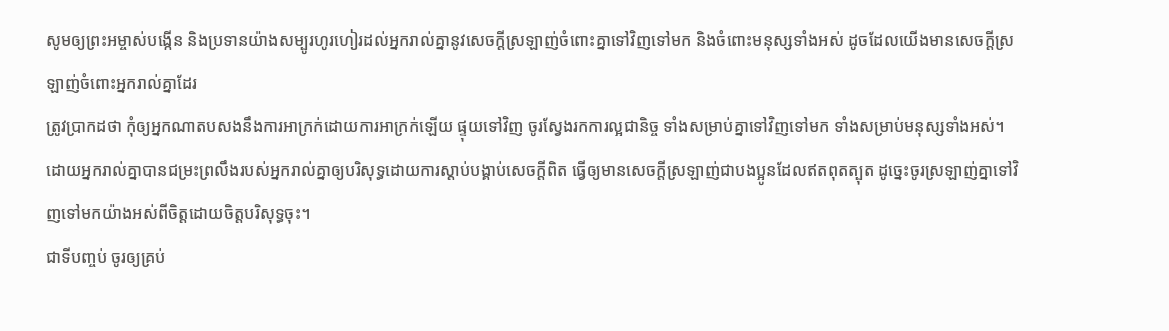សូមឲ្យព្រះអម្ចាស់បង្កើន និងប្រទានយ៉ាងសម្បូរហូរហៀរដល់អ្នករាល់គ្នានូវសេចក្ដីស្រឡាញ់ចំពោះគ្នាទៅវិញទៅមក និងចំពោះមនុស្សទាំងអស់ ដូចដែលយើងមានសេចក្ដីស្រឡាញ់ចំពោះអ្នករាល់គ្នាដែរ
ត្រូវប្រាកដថា កុំឲ្យអ្នកណាតបសងនឹងការអាក្រក់ដោយការអាក្រក់ឡើយ ផ្ទុយទៅវិញ ចូរស្វែងរកការល្អជានិច្ច ទាំងសម្រាប់គ្នាទៅវិញទៅមក ទាំងសម្រាប់មនុស្សទាំងអស់។
ដោយអ្នករាល់គ្នាបានជម្រះព្រលឹងរបស់អ្នករាល់គ្នាឲ្យបរិសុទ្ធដោយការស្ដាប់បង្គាប់សេចក្ដីពិត ធ្វើឲ្យមានសេចក្ដីស្រឡាញ់ជាបងប្អូនដែលឥតពុតត្បុត ដូច្នេះចូរស្រឡាញ់គ្នាទៅវិញទៅមកយ៉ាងអស់ពីចិត្តដោយចិត្តបរិសុទ្ធចុះ។
ជាទីបញ្ចប់ ចូរឲ្យគ្រប់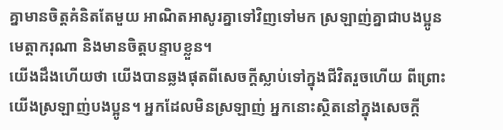គ្នាមានចិត្តគំនិតតែមួយ អាណិតអាសូរគ្នាទៅវិញទៅមក ស្រឡាញ់គ្នាជាបងប្អូន មេត្តាករុណា និងមានចិត្តបន្ទាបខ្លួន។
យើងដឹងហើយថា យើងបានឆ្លងផុតពីសេចក្ដីស្លាប់ទៅក្នុងជីវិតរួចហើយ ពីព្រោះយើងស្រឡាញ់បងប្អូន។ អ្នកដែលមិនស្រឡាញ់ អ្នកនោះស្ថិតនៅក្នុងសេចក្ដី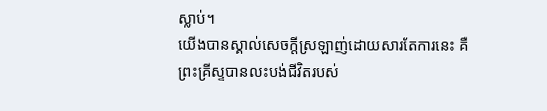ស្លាប់។
យើងបានស្គាល់សេចក្ដីស្រឡាញ់ដោយសារតែការនេះ គឺព្រះគ្រីស្ទបានលះបង់ជីវិតរបស់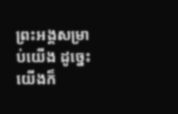ព្រះអង្គសម្រាប់យើង ដូច្នេះយើងក៏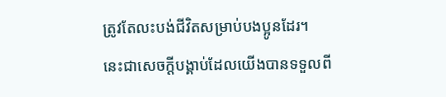ត្រូវតែលះបង់ជីវិតសម្រាប់បងប្អូនដែរ។
នេះជាសេចក្ដីបង្គាប់ដែលយើងបានទទួលពី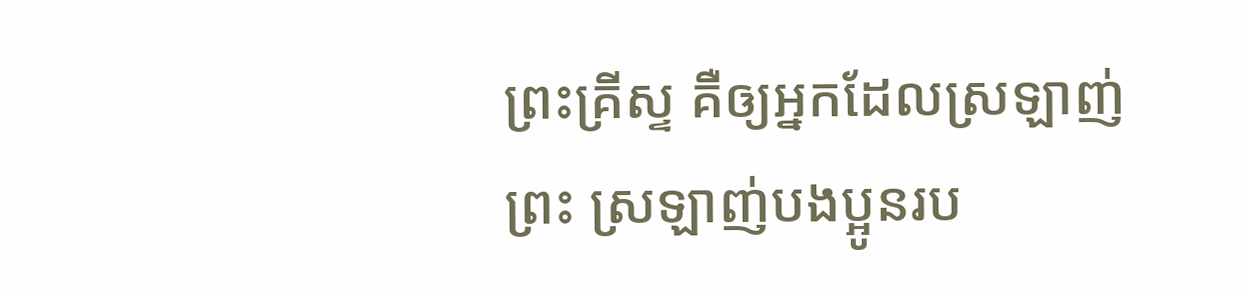ព្រះគ្រីស្ទ គឺឲ្យអ្នកដែលស្រឡាញ់ព្រះ ស្រឡាញ់បងប្អូនរប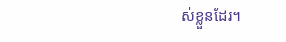ស់ខ្លួនដែរ។